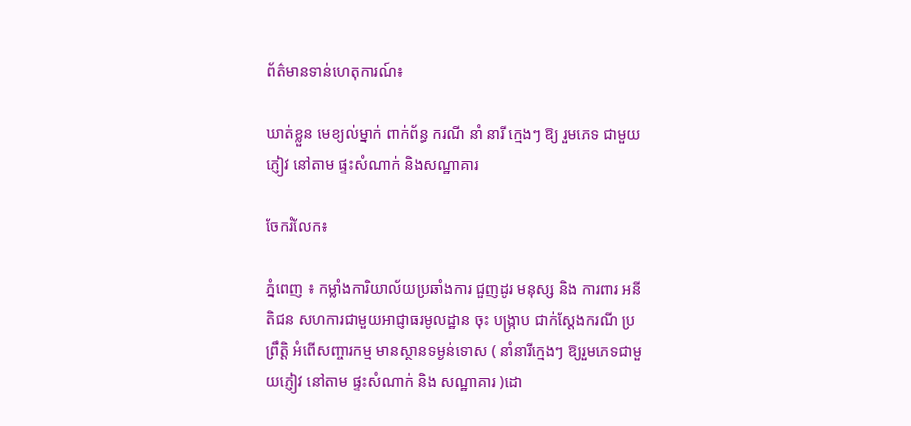ព័ត៌មានទាន់ហេតុការណ៍៖

ឃាត់ខ្លួន មេខ្យល់ម្នាក់ ពាក់ព័ន្ធ ករណី នាំ នារី ក្មេងៗ ឱ្យ រួមភេទ ជាមួយភ្ញៀវ នៅតាម ផ្ទះសំណាក់ និងសណ្ឋាគារ

ចែករំលែក៖

ភ្នំពេញ ៖ កម្លាំងការិយាល័យប្រឆាំងការ ជួញដូរ មនុស្ស និង ការពារ អនីតិជន សហការជាមួយអាជ្ញាធរមូលដ្ឋាន ចុះ បង្ក្រាប ជាក់ស្តែងករណី ប្រព្រឹត្តិ អំពើសញ្ចារកម្ម មានស្ថានទម្ងន់ទោស ( នាំនារីក្មេងៗ ឱ្យរួមភេទជាមួយភ្ញៀវ នៅតាម ផ្ទះសំណាក់ និង សណ្ឋាគារ )ដោ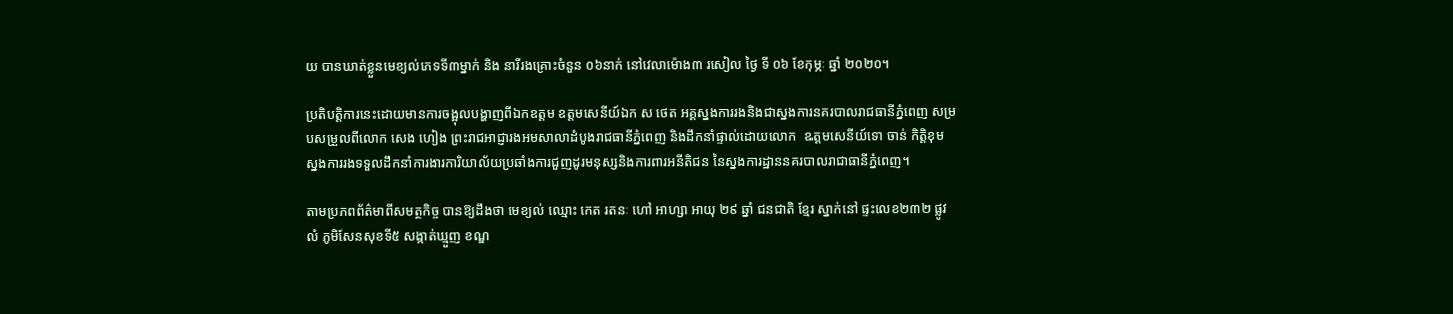យ បានឃាត់ខ្លួនមេខ្យល់ភេទទី៣ម្នាក់ និង នារីរងគ្រោះចំនួន ០៦នាក់ នៅវេលាម៉ោង៣ រសៀល ថ្ងៃ ទី ០៦ ខែកុម្ភៈ ឆ្នាំ ២០២០។

ប្រតិបត្តិការនេះដោយមានការចង្អុលបង្ហាញពីឯកឧត្តម ឧត្តមសេនីយ៍ឯក ស ថេត អគ្គស្នងការរងនិងជាស្នងការនគរបាលរាជធានីភ្នំពេញ សម្របសម្រួលពីលោក សេង ហៀង ព្រះរាជអាជ្ញារងអមសាលាដំបូងរាជធានីភ្នំពេញ និងដឹកនាំផ្ទាល់ដោយលោក  ឩត្តមសេនីយ៍ទោ ចាន់ កិត្តិខុម ស្នងការរងទទួលដឹកនាំការងារការិយាល័យប្រឆាំងការជួញដូរមនុស្សនិងការពារអនីតិជន នៃស្នងការដ្ឋាននគរបាលរាជាធានីភ្នំពេញ។

តាមប្រភពព័ត៌មាពីសមត្ថកិច្ច បានឱ្យដឹងថា មេខ្យល់ ឈ្មោះ កេត រតនៈ ហៅ អាហ្សា អាយុ ២៩ ឆ្នាំ ជនជាតិ ខ្មែរ ស្នាក់នៅ ផ្ទះលេខ២៣២ ផ្លូវលំ ភូមិសែនសុខទី៥ សង្កាត់ឃ្មួញ ខណ្ឌ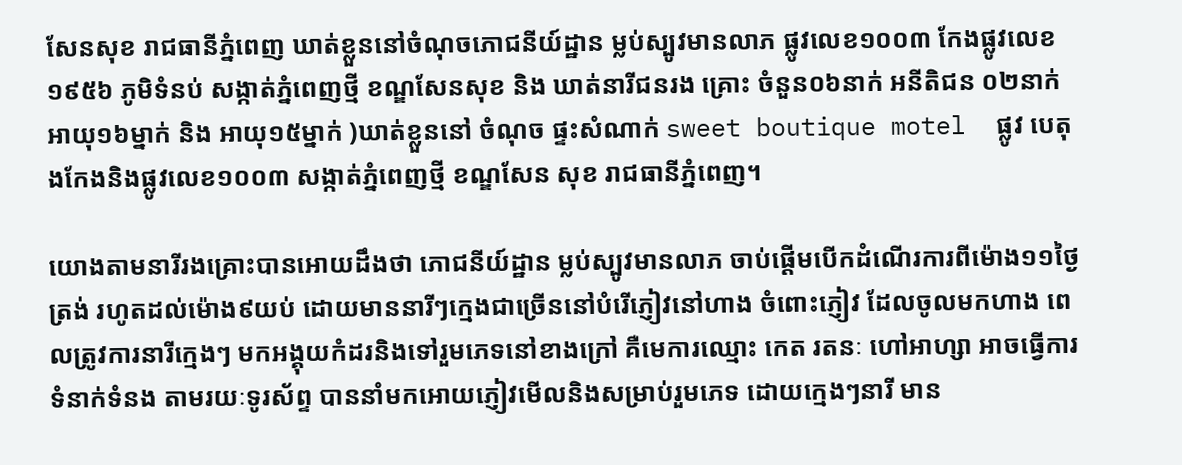សែនសុខ រាជធានីភ្នំពេញ ឃាត់ខ្លួននៅចំណុចភោជនីយ៍ដ្ឋាន ម្លប់ស្បូវមានលាភ ផ្លូវលេខ១០០៣ កែងផ្លូវលេខ១៩៥៦ ភូមិទំនប់ សង្កាត់ភ្នំពេញថ្មី ខណ្ឌសែនសុខ និង ឃាត់នារីជនរង គ្រោះ ចំនួន០៦នាក់ អនីតិជន ០២នាក់ អាយុ១៦ម្នាក់ និង អាយុ១៥ម្នាក់ )ឃាត់ខ្លួននៅ ចំណុច ផ្ទះសំណាក់ sweet boutique motel  ផ្លូវ បេតុងកែងនិងផ្លូវលេខ១០០៣ សង្កាត់ភ្នំពេញថ្មី ខណ្ឌសែន សុខ រាជធានីភ្នំពេញ។

យោងតាមនារីរងគ្រោះបានអោយដឹងថា ភោជនីយ៍ដ្ឋាន ម្លប់ស្បូវមានលាភ ចាប់ផ្ដើមបើកដំណើរការពីម៉ោង១១ថ្ងៃត្រង់ រហូតដល់ម៉ោង៩យប់ ដោយមាននារីៗក្មេងជាច្រើននៅបំរើភ្ញៀវនៅហាង ចំពោះភ្ញៀវ ដែលចូលមកហាង ពេលត្រូវការនារីក្មេងៗ មកអង្គុយកំដរនិងទៅរួមភេទនៅខាងក្រៅ គឺមេការឈ្មោះ កេត រតនៈ ហៅអាហ្សា អាចធ្វើការទំនាក់ទំនង តាមរយៈទូរស័ព្ទ បាននាំមកអោយភ្ញៀវមើលនិងសម្រាប់រួមភេទ ដោយក្មេងៗនារី មាន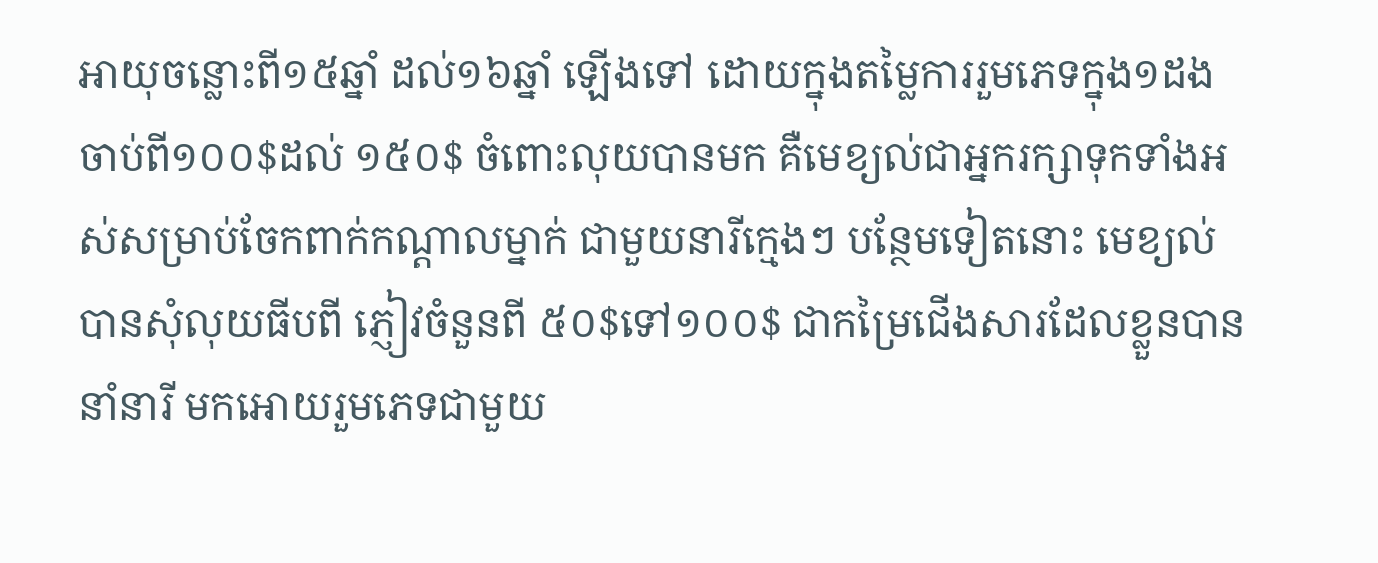អាយុចន្លោះពី១៥ឆ្នាំ ដល់១៦ឆ្នាំ ឡើងទៅ ដោយក្នុងតម្លៃការរួមភេទក្នុង១ដង ចាប់ពី១០០$ដល់ ១៥០$ ចំពោះលុយបានមក គឺមេខ្យល់ជាអ្នករក្សាទុកទាំងអស់សម្រាប់ចែកពាក់កណ្ដាលម្នាក់ ជាមួយនារីក្មេងៗ បន្ថែមទៀតនោះ មេខ្យល់បានសុំលុយធីបពី ភ្ញៀវចំនួនពី ៥០$ទៅ១០០$ ជាកម្រៃជើងសារដែលខ្លួនបាននាំនារី មកអោយរួមភេទជាមួយ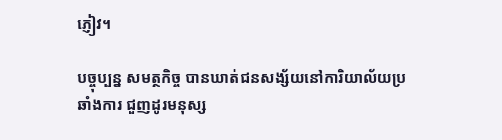ភ្ញៀវ។

បច្ចុប្បន្ន សមត្ថកិច្ច បានឃាត់ជនសង្ស័យនៅការិយាល័យប្រឆាំងការ ជួញដូរមនុស្ស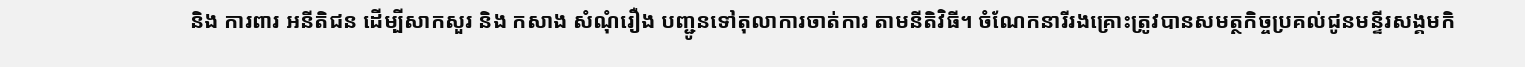និង ការពារ អនីតិជន ដើម្បីសាកសួរ និង កសាង សំណុំរឿង បញ្ជូនទៅតុលាការចាត់ការ តាមនីតិវិធី។ ចំណែកនារីរងគ្រោះត្រូវបានសមត្ថកិច្ចប្រគល់ជូនមន្ទីរសង្គមកិ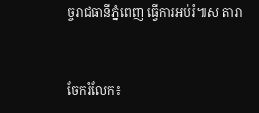ច្ចរាជធានីភ្នំពេញ ធ្វើការអប់រំ៕ស តារា


ចែករំលែក៖